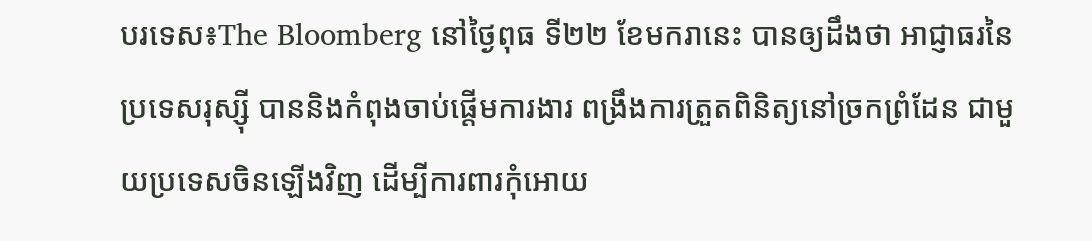បរទេស៖The Bloomberg នៅថ្ងៃពុធ ទី២២ ខែមករានេះ បានឲ្យដឹងថា អាជ្ញាធរនៃ ប្រទេសរុស្ស៊ី បាននិងកំពុងចាប់ផ្តើមការងារ ពង្រឹងការត្រួតពិនិត្យនៅច្រកព្រំដែន ជាមួយប្រទេសចិនឡើងវិញ ដើម្បីការពារកុំអោយ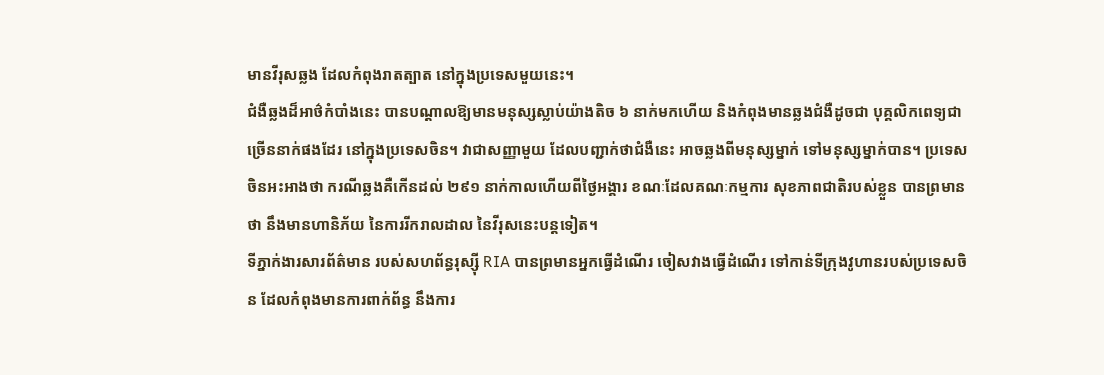មានវីរុសឆ្លង ដែលកំពុងរាតត្បាត នៅក្នុងប្រទេសមួយនេះ។
ជំងឺឆ្លងដ៏អាថ៌កំបាំងនេះ បានបណ្តាលឱ្យមានមនុស្សស្លាប់យ៉ាងតិច ៦ នាក់មកហើយ និងកំពុងមានឆ្លងជំងឺដូចជា បុគ្គលិកពេទ្យជាច្រើននាក់ផងដែរ នៅក្នុងប្រទេសចិន។ វាជាសញ្ញាមួយ ដែលបញ្ជាក់ថាជំងឺនេះ អាចឆ្លងពីមនុស្សម្នាក់ ទៅមនុស្សម្នាក់បាន។ ប្រទេសចិនអះអាងថា ករណីឆ្លងគឺកើនដល់ ២៩១ នាក់កាលហើយពីថ្ងៃអង្គារ ខណៈដែលគណៈកម្មការ សុខភាពជាតិរបស់ខ្លួន បានព្រមានថា នឹងមានហានិភ័យ នៃការរីករាលដាល នៃវីរុសនេះបន្តទៀត។
ទីភ្នាក់ងារសារព័ត៌មាន របស់សហព័ន្ធរុស្ស៊ី RIA បានព្រមានអ្នកធ្វើដំណើរ ចៀសវាងធ្វើដំណើរ ទៅកាន់ទីក្រុងវូហានរបស់ប្រទេសចិន ដែលកំពុងមានការពាក់ព័ន្ធ នឹងការ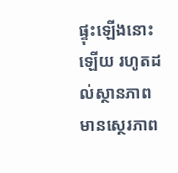ផ្ទុះឡើងនោះឡើយ រហូតដល់ស្ថានភាព មានស្ថេរភាព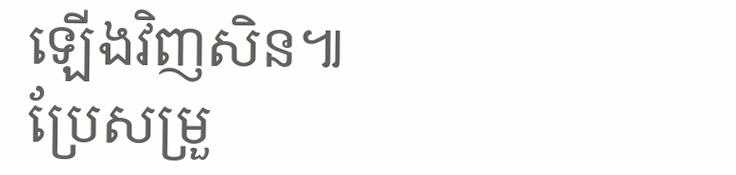ឡើងវិញសិន៕
ប្រែសម្រួ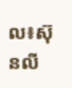ល៖ស៊ុនលី